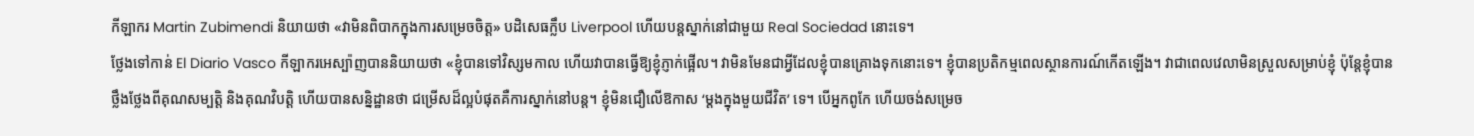កីឡាករ Martin Zubimendi និយាយថា «វាមិនពិបាកក្នុងការសម្រេចចិត្ត» បដិសេធក្លឹប Liverpool ហើយបន្តស្នាក់នៅជាមួយ Real Sociedad នោះទេ។
ថ្លែងទៅកាន់ El Diario Vasco កីឡាករអេស្ប៉ាញបាននិយាយថា «ខ្ញុំបានទៅវិស្សមកាល ហើយវាបានធ្វើឱ្យខ្ញុំភ្ញាក់ផ្អើល។ វាមិនមែនជាអ្វីដែលខ្ញុំបានគ្រោងទុកនោះទេ។ ខ្ញុំបានប្រតិកម្មពេលស្ថានការណ៍កើតឡើង។ វាជាពេលវេលាមិនស្រួលសម្រាប់ខ្ញុំ ប៉ុន្តែខ្ញុំបានថ្លឹងថ្លែងពីគុណសម្បត្តិ និងគុណវិបត្តិ ហើយបានសន្និដ្ឋានថា ជម្រើសដ៏ល្អបំផុតគឺការស្នាក់នៅបន្ត។ ខ្ញុំមិនជឿលើឱកាស ‘ម្តងក្នុងមួយជីវិត’ ទេ។ បើអ្នកពូកែ ហើយចង់សម្រេច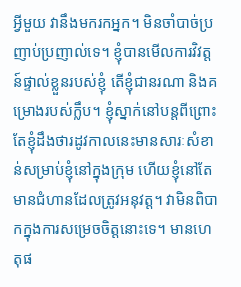អ្វីមួយ វានឹងមករកអ្នក។ មិនចាំបាច់ប្រញាប់ប្រញាល់ទេ។ ខ្ញុំបានមើលការវិវត្តន៍ផ្ទាល់ខ្លួនរបស់ខ្ញុំ តើខ្ញុំជានរណា និងគម្រោងរបស់ក្លឹប។ ខ្ញុំស្នាក់នៅបន្តពីព្រោះតែខ្ញុំដឹងថារដូវកាលនេះមានសារៈសំខាន់សម្រាប់ខ្ញុំនៅក្នុងក្រុម ហើយខ្ញុំនៅតែមានជំហានដែលត្រូវអនុវត្ត។ វាមិនពិបាកក្នុងការសម្រេចចិត្តនោះទេ។ មានហេតុផ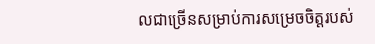លជាច្រើនសម្រាប់ការសម្រេចចិត្តរបស់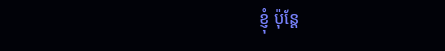ខ្ញុំ ប៉ុន្តែ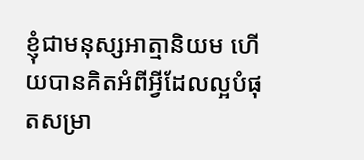ខ្ញុំជាមនុស្សអាត្មានិយម ហើយបានគិតអំពីអ្វីដែលល្អបំផុតសម្រា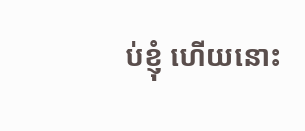ប់ខ្ញុំ ហើយនោះ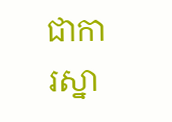ជាការស្នា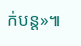ក់បន្ត»៕